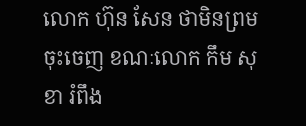លោក ហ៊ុន សែន ថាមិនព្រមចុះចេញ ខណៈលោក កឹម សុខា រំពឹង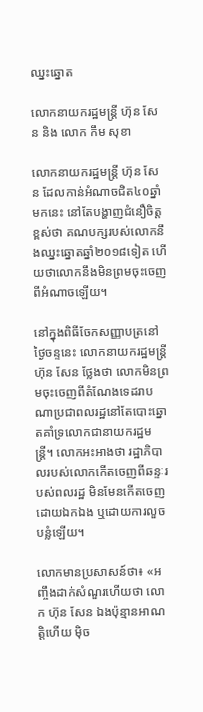ឈ្នះឆ្នោត

លោកនាយករដ្ឋមន្ត្រី ហ៊ុន សែន និង លោក កឹម សុខា

លោកនាយករដ្ឋមន្ដ្រី ហ៊ុន សែន ដែលកាន់អំណាចជិត៤០ឆ្នាំមកនេះ នៅតែបង្ហាញជំនឿចិត្តខ្ពស់ថា គណបក្សរបស់លោកនឹងឈ្នះឆ្នោតឆ្នាំ២០១៨ទៀត ហើយថាលោកនឹងមិនព្រមចុះចេញពីអំណាចឡើយ។

នៅក្នុងពិធីចែកសញ្ញាបត្រនៅថ្ងៃចន្ទនេះ លោកនាយករដ្ឋមន្ដ្រី ហ៊ុន សែន ថ្លែងថា លោកមិនព្រមចុះចេញពីតំណែងទេដរាបណាប្រជាពលរដ្ឋនៅតែបោះឆ្នោតគាំទ្រលោកជានាយករដ្ឋមន្ដ្រី។ លោកអះអាងថា រដ្ឋាភិបាលរបស់លោកកើតចេញពីឆន្ទៈរបស់ពលរដ្ឋ មិនមែនកើតចេញដោយឯកឯង ឬដោយការលួចបន្លំឡើយ។

លោកមានប្រសាសន៍ថា៖ «អញ្ចឹងដាក់សំណួរហើយថា លោក ហ៊ុន សែន ឯងប៉ុន្មានអាណត្តិហើយ ម៉ិច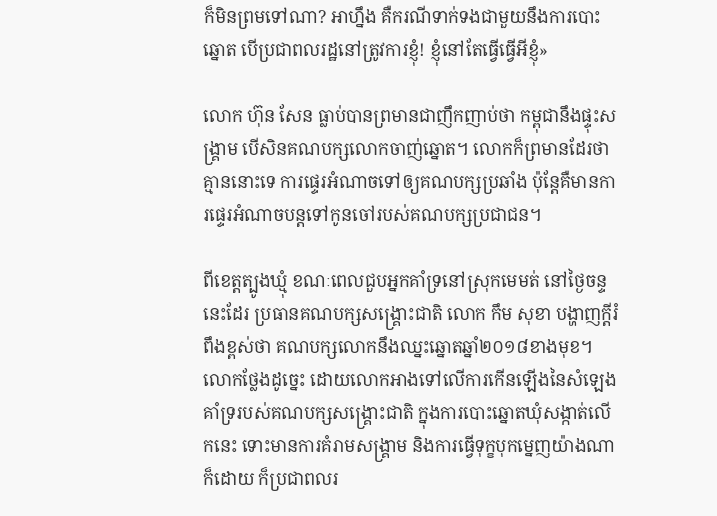ក៏មិនព្រមទៅណា? អាហ្នឹង គឺករណីទាក់ទងជាមួយនឹងការបោះឆ្នោត បើប្រជាពលរដ្ឋនៅត្រូវការខ្ញុំ! ខ្ញុំនៅតែធ្វើធ្វើអីខ្ញុំ»

លោក ហ៊ុន សែន ធ្លាប់បានព្រមានជាញឹកញាប់ថា កម្ពុជានឹងផ្ទុះសង្គ្រាម បើសិនគណបក្សលោកចាញ់ឆ្នោត។ លោកក៏ព្រមានដែរថា គ្មាននោះទេ ការផ្ទេរអំណាចទៅឲ្យគណបក្សប្រឆាំង ប៉ុន្ដែគឺមានការផ្ទេរអំណាចបន្ដទៅកូនចៅរបស់គណបក្សប្រជាជន។

ពីខេត្តត្បូងឃ្មុំ ខណៈពេលជួបអ្នកគាំទ្រនៅស្រុកមេមត់ នៅថ្ងៃចន្ទនេះដែរ ប្រធានគណបក្សសង្គ្រោះជាតិ លោក កឹម សុខា បង្ហាញក្ដីរំពឹងខ្ពស់ថា គណបក្សលោកនឹងឈ្នះឆ្នោតឆ្នាំ២០១៨ខាងមុខ។ លោកថ្លែងដូច្នេះ ដោយលោកអាងទៅលើការកើនឡើងនៃសំឡេងគាំទ្ររបស់គណបក្សសង្គ្រោះជាតិ ក្នុងការបោះឆ្នោតឃុំសង្កាត់លើកនេះ ទោះមានការគំរាមសង្គ្រាម និងការធ្វើទុក្ខបុកម្នេញយ៉ាងណាក៏ដោយ ក៏ប្រជាពលរ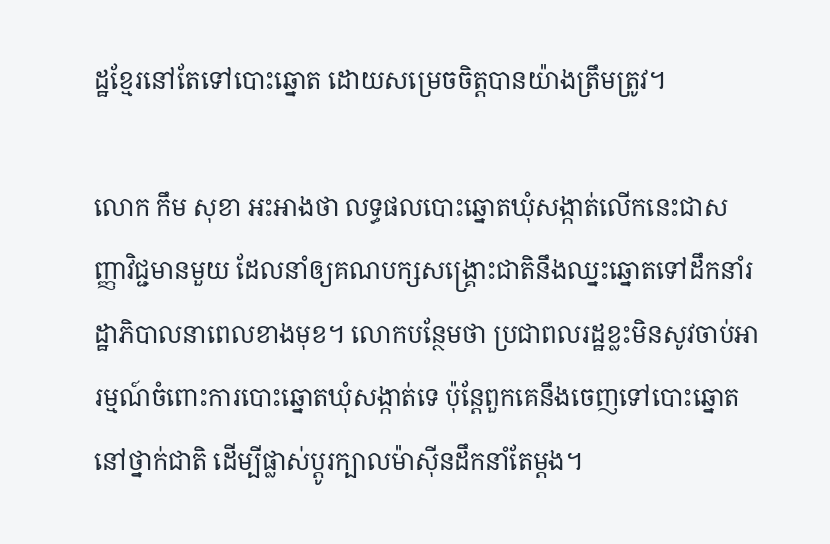ដ្ឋខ្មែរនៅតែទៅបោះឆ្នោត ដោយសម្រេចចិត្តបានយ៉ាងត្រឹមត្រូវ។

លោក កឹម សុខា អះអាងថា លទ្ធផលបោះឆ្នោតឃុំសង្កាត់លើកនេះជាសញ្ញាវិជ្ជមានមួយ ដែលនាំឲ្យគណបក្សសង្គ្រោះជាតិនឹងឈ្នះឆ្នោតទៅដឹកនាំរដ្ឋាភិបាលនាពេលខាងមុខ។ លោកបន្ថែមថា ប្រជាពលរដ្ឋខ្លះមិនសូវចាប់អារម្មណ៍ចំពោះការបោះឆ្នោតឃុំសង្កាត់ទេ ប៉ុន្ដែពួកគេនឹងចេញទៅបោះឆ្នោតនៅថ្នាក់ជាតិ ដើម្បីផ្លាស់ប្ដូរក្បាលម៉ាស៊ីនដឹកនាំតែម្ដង។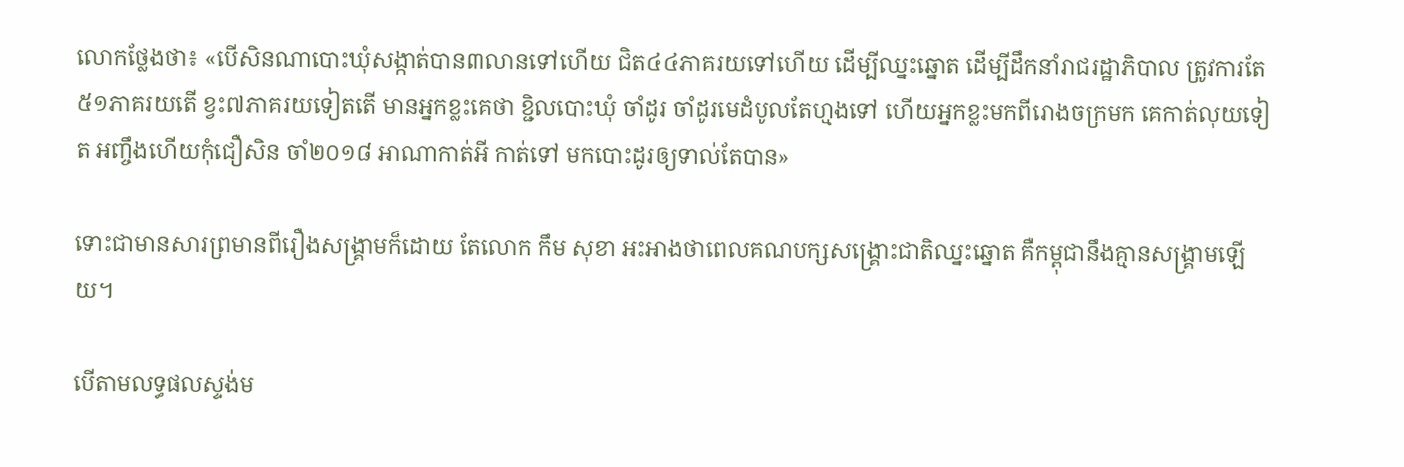លោកថ្លែងថា៖ «បើសិនណាបោះឃុំសង្កាត់បាន៣លានទៅហើយ ជិត៤៤ភាគរយទៅហើយ ដើម្បីឈ្នះឆ្នោត ដើម្បីដឹកនាំរាជរដ្ឋាភិបាល ត្រូវការតែ៥១ភាគរយតើ ខ្វះ៧ភាគរយទៀតតើ មានអ្នកខ្លះគេថា ខ្ជិលបោះឃុំ ចាំដូរ ចាំដូរមេដំបូលតែហ្មងទៅ ហើយអ្នកខ្លះមកពីរោងចក្រមក គេកាត់លុយទៀត អញ្ចឹងហើយកុំជឿសិន ចាំ២០១៨ អាណាកាត់អី កាត់ទៅ មកបោះដូរឲ្យទាល់តែបាន»

ទោះជាមានសារព្រមានពីរឿងសង្គ្រាមក៏ដោយ តែលោក កឹម សុខា អះអាងថាពេលគណបក្សសង្គ្រោះជាតិឈ្នះឆ្នោត គឺកម្ពុជានឹងគ្មានសង្គ្រាមឡើយ។

បើតាមលទ្ធផលស្ទង់ម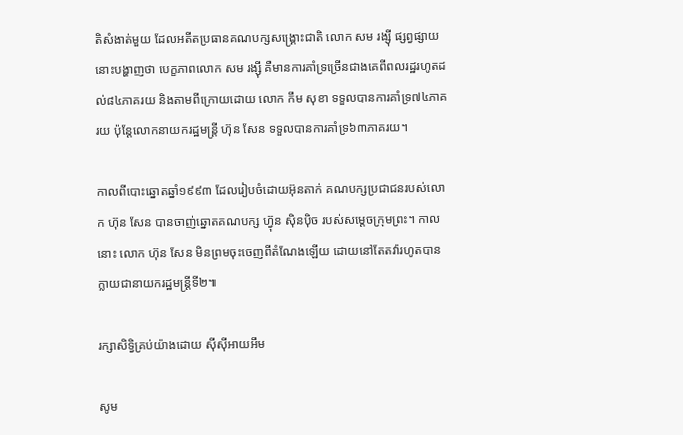តិសំងាត់មួយ ដែលអតីតប្រធានគណបក្សសង្គ្រោះជាតិ លោក សម រង្ស៊ី ផ្សព្វផ្សាយនោះបង្ហាញថា បេក្ខភាពលោក សម រង្ស៊ី គឺមានការគាំទ្រច្រើនជាងគេពីពលរដ្ឋរហូតដល់៨៤ភាគរយ និងតាមពីក្រោយដោយ លោក កឹម សុខា ទទួលបានការគាំទ្រ៧៤ភាគរយ ប៉ុន្តែលោកនាយករដ្ឋមន្ដ្រី ហ៊ុន សែន ទទួលបានការគាំទ្រ៦៣ភាគរយ។

កាលពីបោះឆ្នោតឆ្នាំ១៩៩៣ ដែលរៀបចំដោយអ៊ុនតាក់ គណបក្សប្រជាជនរបស់លោក ហ៊ុន សែន បានចាញ់ឆ្នោតគណបក្ស ហ៊្វុន ស៊ិនប៉ិច របស់សម្ដេចក្រុមព្រះ។ កាលនោះ លោក ហ៊ុន សែន មិនព្រមចុះចេញពីតំណែងឡើយ ដោយនៅតែតវ៉ារហូតបានក្លាយជានាយករដ្ឋមន្ដ្រីទី២៕

រក្សាសិទ្វិគ្រប់យ៉ាងដោយ ស៊ីស៊ីអាយអឹម

សូម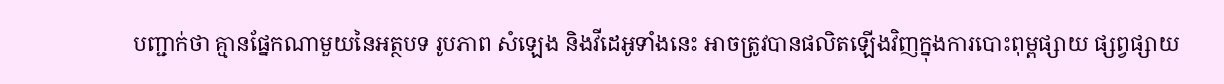បញ្ជាក់ថា គ្មានផ្នែកណាមួយនៃអត្ថបទ រូបភាព សំឡេង និងវីដេអូទាំងនេះ អាចត្រូវបានផលិតឡើងវិញក្នុងការបោះពុម្ពផ្សាយ ផ្សព្វផ្សាយ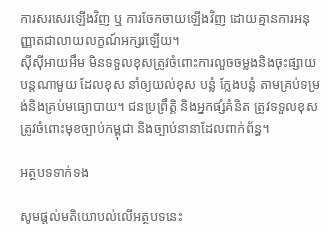ការសរសេរឡើងវិញ ឬ ការចែកចាយឡើងវិញ ដោយគ្មានការអនុញ្ញាតជាលាយលក្ខណ៍អក្សរឡើយ។
ស៊ីស៊ីអាយអឹម មិនទទួលខុសត្រូវចំពោះការលួចចម្លងនិងចុះផ្សាយបន្តណាមួយ ដែលខុស នាំឲ្យយល់ខុស បន្លំ ក្លែងបន្លំ តាមគ្រប់ទម្រង់និងគ្រប់មធ្យោបាយ។ ជនប្រព្រឹត្តិ និងអ្នកផ្សំគំនិត ត្រូវទទួលខុសត្រូវចំពោះមុខច្បាប់កម្ពុជា និងច្បាប់នានាដែលពាក់ព័ន្ធ។

អត្ថបទទាក់ទង

សូមផ្ដល់មតិយោបល់លើអត្ថបទនេះ